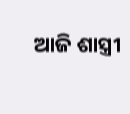ଆଜି ଶାସ୍ତ୍ରୀ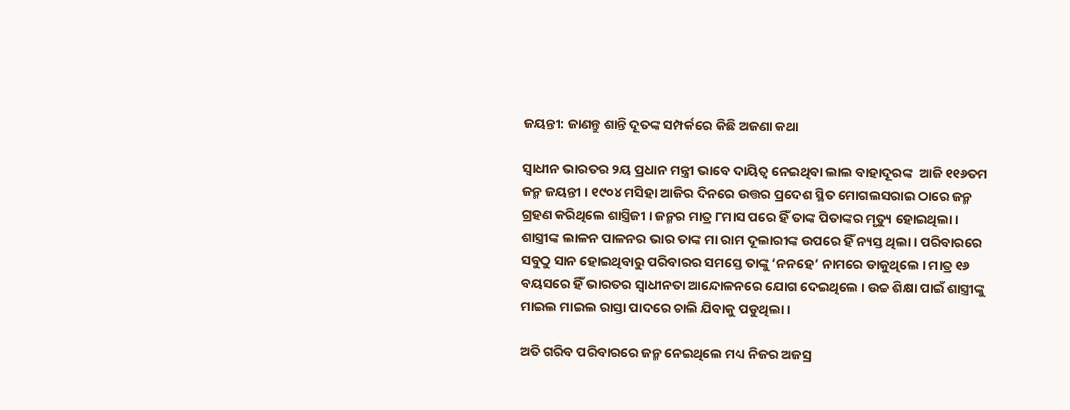ଜୟନ୍ତୀ: ଜାଣନ୍ତୁ ଶାନ୍ତି ଦୂତଙ୍କ ସମ୍ପର୍କରେ କିଛି ଅଜଣା କଥା

ସ୍ୱାଧୀନ ଭାରତର ୨ୟ ପ୍ରଧାନ ମନ୍ତ୍ରୀ ଭାବେ ଦାୟିତ୍ୱ ନେଇଥିବା ଲାଲ ବାହାଦୂରଙ୍କ  ଆଜି ୧୧୬ତମ ଜନ୍ମ ଜୟନ୍ତୀ । ୧୯୦୪ ମସିହା ଆଜିର ଦିନରେ ଉତ୍ତର ପ୍ରଦେଶ ସ୍ଥିତ ମୋଗଲସରାଇ ଠାରେ ଜନ୍ମ ଗ୍ରହଣ କରିଥିଲେ ଶାସ୍ତ୍ରିଜୀ । ଜନ୍ମର ମାତ୍ର ୮ମାସ ପରେ ହିଁ ତାଙ୍କ ପିତାଙ୍କର ମୃତ୍ୟୁ ହୋଇଥିଲା । ଶାସ୍ତ୍ରୀଙ୍କ ଲାଳନ ପାଳନର ଭାର ତାଙ୍କ ମା ରାମ ଦୂଲାରୀଙ୍କ ଉପରେ ହିଁ ନ୍ୟସ୍ତ ଥିଲା । ପରିବାରରେ ସବୁଠୁ ସାନ ହୋଇଥିବାରୁ ପରିବାରର ସମସ୍ତେ ତାଙ୍କୁ ‘ନନହେ’ ନାମରେ ଡାକୁଥିଲେ । ମାତ୍ର ୧୬ ବୟସରେ ହିଁ ଭାରତର ସ୍ୱାଧୀନତା ଆନ୍ଦୋଳନରେ ଯୋଗ ଦେଇଥିଲେ । ଉଚ୍ଚ ଶିକ୍ଷା ପାଇଁ ଶାସ୍ତ୍ରୀଙ୍କୁ ମାଇଲ ମାଇଲ ରାସ୍ତା ପାଦରେ ଚାଲି ଯିବାକୁ ପଡୁଥିଲା ।

ଅତି ଗରିବ ପରିବାରରେ ଜନ୍ମ ନେଇଥିଲେ ମଧ୍ୟ ନିଜର ଅଜସ୍ର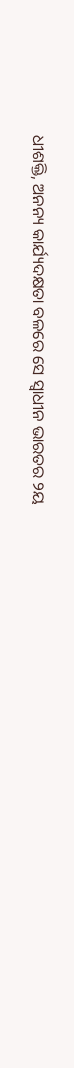ଧୀଶକ୍ତି, ଅନନ୍ୟ କାର୍ଯ୍ୟଦକ୍ଷତା ବଳରେ ସେ ସ୍ୱାଧୀନ ଭାରତର ୨ୟ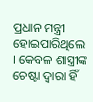ପ୍ରଧାନ ମନ୍ତ୍ରୀ ହୋଇପାରିଥିଲେ । କେବଳ ଶାସ୍ତ୍ରୀଙ୍କ ଚେଷ୍ଟା ଦ୍ୱାରା ହିଁ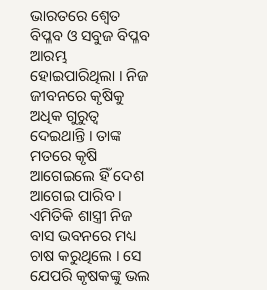ଭାରତରେ ଶ୍ୱେତ ବିପ୍ଳବ ଓ ସବୁଜ ବିପ୍ଳବ ଆରମ୍ଭ ହୋଇପାରିଥିଲା । ନିଜ ଜୀବନରେ କୃଷିକୁ ଅଧିକ ଗୁରୁତ୍ୱ ଦେଇଥାନ୍ତି । ତାଙ୍କ ମତରେ କୃଷି ଆଗେଇଲେ ହିଁ ଦେଶ ଆଗେଇ ପାରିବ । ଏମିତିକି ଶାସ୍ତ୍ରୀ ନିଜ ବାସ ଭବନରେ ମଧ୍ୟ ଚାଷ କରୁଥିଲେ । ସେ ଯେପରି କୃଷକଙ୍କୁ ଭଲ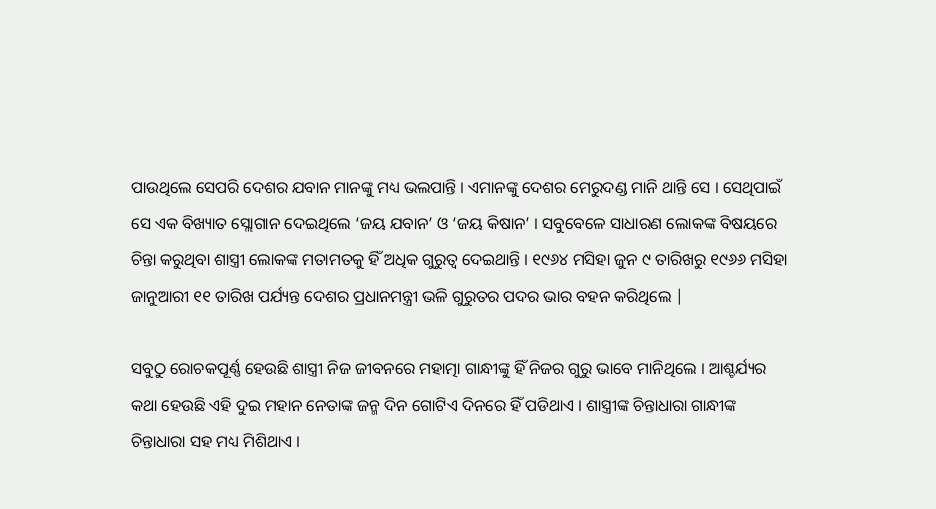ପାଉଥିଲେ ସେପରି ଦେଶର ଯବାନ ମାନଙ୍କୁ ମଧ୍ୟ ଭଲପାନ୍ତି । ଏମାନଙ୍କୁ ଦେଶର ମେରୁଦଣ୍ଡ ମାନି ଥାନ୍ତି ସେ । ସେଥିପାଇଁ ସେ ଏକ ବିଖ୍ୟାତ ସ୍ଲୋଗାନ ଦେଇଥିଲେ ‘ଜୟ ଯବାନ’ ଓ ‘ଜୟ କିଷାନ’ । ସବୁବେଳେ ସାଧାରଣ ଲୋକଙ୍କ ବିଷୟରେ ଚିନ୍ତା କରୁଥିବା ଶାସ୍ତ୍ରୀ ଲୋକଙ୍କ ମତାମତକୁ ହିଁ ଅଧିକ ଗୁରୁତ୍ୱ ଦେଇଥାନ୍ତି । ୧୯୬୪ ମସିହା ଜୁନ ୯ ତାରିଖରୁ ୧୯୬୬ ମସିହା ଜାନୁଆରୀ ୧୧ ତାରିଖ ପର୍ଯ୍ୟନ୍ତ ଦେଶର ପ୍ରଧାନମନ୍ତ୍ରୀ ଭଳି ଗୁରୁତର ପଦର ଭାର ବହନ କରିଥିଲେ |

ସବୁଠୁ ରୋଚକପୂର୍ଣ୍ଣ ହେଉଛି ଶାସ୍ତ୍ରୀ ନିଜ ଜୀବନରେ ମହାତ୍ମା ଗାନ୍ଧୀଙ୍କୁ ହିଁ ନିଜର ଗୁରୁ ଭାବେ ମାନିଥିଲେ । ଆଶ୍ଚର୍ଯ୍ୟର କଥା ହେଉଛି ଏହି ଦୁଇ ମହାନ ନେତାଙ୍କ ଜନ୍ମ ଦିନ ଗୋଟିଏ ଦିନରେ ହିଁ ପଡିଥାଏ । ଶାସ୍ତ୍ରୀଙ୍କ ଚିନ୍ତାଧାରା ଗାନ୍ଧୀଙ୍କ ଚିନ୍ତାଧାରା ସହ ମଧ୍ୟ ମିଶିଥାଏ ।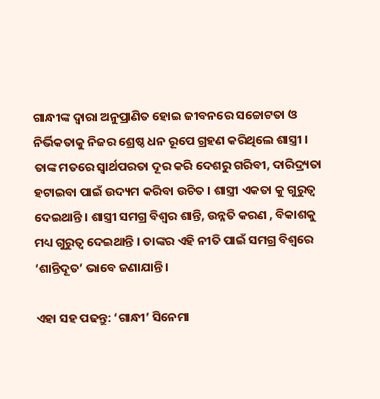ଗାନ୍ଧୀଙ୍କ ଦ୍ୱାରା ଅନୁପ୍ରାଣିତ ହୋଇ ଜୀବନରେ ସଚ୍ଚୋଟତା ଓ ନିର୍ଭିକତାକୁ ନିଜର ଶ୍ରେଷ୍ଠ ଧନ ରୂପେ ଗ୍ରହଣ କରିଥିଲେ ଶାସ୍ତ୍ରୀ ।
ତାଙ୍କ ମତରେ ସ୍ୱାର୍ଥପରତା ଦୂର କରି ଦେଶରୁ ଗରିବୀ, ଦାରିଦ୍ର୍ୟତା ହଟାଇବା ପାଇଁ ଉଦ୍ୟମ କରିବା ଉଚିତ । ଶାସ୍ତ୍ରୀ ଏକତା କୁ ଗୁରୁତ୍ୱ ଦେଇଥାନ୍ତି । ଶାସ୍ତ୍ରୀ ସମଗ୍ର ବିଶ୍ୱର ଶାନ୍ତି, ଉନ୍ନତି କରଣ , ବିକାଶକୁ ମଧ୍ୟ ଗୁରୁତ୍ୱ ଦେଇଥାନ୍ତି । ତାଙ୍କର ଏହି ନୀତି ପାଇଁ ସମଗ୍ର ବିଶ୍ୱରେ ‘ଶାନ୍ତିଦୂତ’ ଭାବେ ଜଣାଯାନ୍ତି ।

ଏହା ସହ ପଢନ୍ତୁ: ‘ଗାନ୍ଧୀ’ ସିନେମା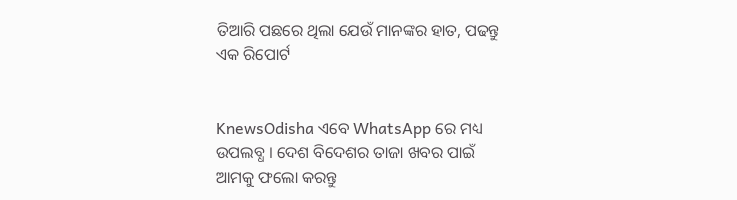ତିଆରି ପଛରେ ଥିଲା ଯେଉଁ ମାନଙ୍କର ହାତ, ପଢନ୍ତୁ ଏକ ରିପୋର୍ଟ


KnewsOdisha ଏବେ WhatsApp ରେ ମଧ୍ୟ ଉପଲବ୍ଧ । ଦେଶ ବିଦେଶର ତାଜା ଖବର ପାଇଁ ଆମକୁ ଫଲୋ କରନ୍ତୁ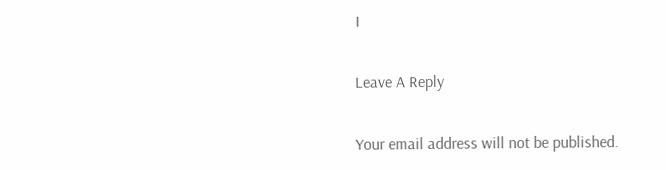।

Leave A Reply

Your email address will not be published.